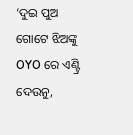‘ଦୁଇ ପୁଅ ଗୋଟେ ଝିଅଙ୍କୁ OYO ରେ ଏଣ୍ଟ୍ରି ଦେଉନୁ,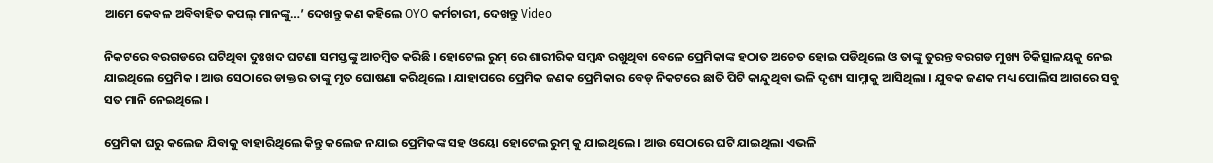ଆମେ କେବଳ ଅବିବାହିତ କପଲ୍ ମାନଙ୍କୁ…’ ଦେଖନ୍ତୁ କଣ କହିଲେ OYO କର୍ମଚାରୀ, ଦେଖନ୍ତୁ Video

ନିକଟରେ ବରଗଡରେ ଘଟିଥିବା ଦୁଃଖଦ ଘଟଣା ସମସ୍ତଙ୍କୁ ଆଚମ୍ବିତ କରିଛି । ହୋଟେଲ ରୁମ୍ ରେ ଶାରୀରିକ ସମ୍ବନ୍ଧ ରଖୁଥିବା ବେଳେ ପ୍ରେମିକାଙ୍କ ହଠାତ ଅଚେତ ହୋଇ ପଡିଥିଲେ ଓ ତାଙ୍କୁ ତୁରନ୍ତ ବରଗଡ ମୁଖ୍ୟ ଚିକିତ୍ସାଳୟକୁ ନେଇ ଯାଇଥିଲେ ପ୍ରେମିକ । ଆଉ ସେଠାରେ ଡାକ୍ତର ତାଙ୍କୁ ମୃତ ଘୋଷଣା କରିଥିଲେ । ଯାହାପରେ ପ୍ରେମିକ ଜଣକ ପ୍ରେମିକାର ବେଡ୍ ନିକଟରେ ଛାତି ପିଟି କାନ୍ଦୁଥିବା ଭଳି ଦୃଶ୍ୟ ସାମ୍ନାକୁ ଆସିଥିଲା । ଯୁବକ ଜଣକ ମଧ୍ୟ ପୋଲିସ ଆଗରେ ସବୁ ସତ ମାନି ନେଇଥିଲେ ।

ପ୍ରେମିକା ଘରୁ କଲେଜ ଯିବାକୁ ବାହାରିଥିଲେ କିନ୍ତୁ କଲେଜ ନଯାଇ ପ୍ରେମିକଙ୍କ ସହ ଓୟୋ ହୋଟେଲ ରୁମ୍ କୁ ଯାଇଥିଲେ । ଆଉ ସେଠାରେ ଘଟି ଯାଇଥିଲା ଏଭଳି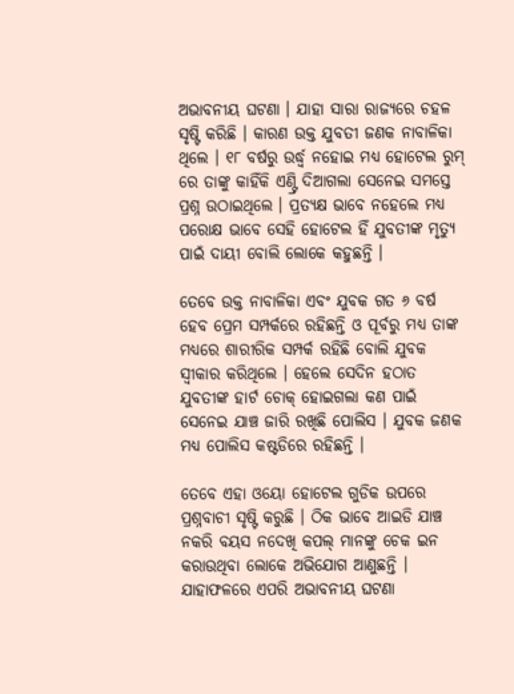ଅଭାବନୀୟ ଘଟଣା । ଯାହା ସାରା ରାଜ୍ୟରେ ଚହଳ ସୃଷ୍ଟି କରିଛି । କାରଣ ଉକ୍ତ ଯୁବତୀ ଜଣକ ନାବାଳିକା ଥିଲେ । ୧୮ ବର୍ଷରୁ ଉର୍ଦ୍ଧ୍ଵ ନହୋଇ ମଧ୍ୟ ହୋଟେଲ ରୁମ୍ ରେ ତାଙ୍କୁ କାହିଁକି ଏଣ୍ଟ୍ରି ଦିଆଗଲା ସେନେଇ ସମସ୍ତେ ପ୍ରଶ୍ନ ଉଠାଇଥିଲେ । ପ୍ରତ୍ଯକ୍ଷ ଭାବେ ନହେଲେ ମଧ୍ୟ ପରୋକ୍ଷ ଭାବେ ସେହି ହୋଟେଲ ହିଁ ଯୁବତୀଙ୍କ ମୃତ୍ୟୁ ପାଇଁ ଦାୟୀ ବୋଲି ଲୋକେ କହୁଛନ୍ତି ।

ତେବେ ଉକ୍ତ ନାବାଳିକା ଏବଂ ଯୁବକ ଗତ ୬ ବର୍ଷ ହେବ ପ୍ରେମ ସମ୍ପର୍କରେ ରହିଛନ୍ତି ଓ ପୂର୍ବରୁ ମଧ୍ୟ ତାଙ୍କ ମଧ୍ୟରେ ଶାରୀରିକ ସମ୍ପର୍କ ରହିଛି ବୋଲି ଯୁବକ ସ୍ଵୀକାର କରିଥିଲେ । ହେଲେ ସେଦିନ ହଠାତ ଯୁବତୀଙ୍କ ହାର୍ଟ ଚୋକ୍ ହୋଇଗଲା କଣ ପାଇଁ ସେନେଇ ଯାଞ୍ଚ ଜାରି ରଖିଛି ପୋଲିସ । ଯୁବକ ଜଣକ ମଧ୍ୟ ପୋଲିସ କଷ୍ଟଡିରେ ରହିଛନ୍ତି ।

ତେବେ ଏହା ଓୟୋ ହୋଟେଲ ଗୁଡିକ ଉପରେ ପ୍ରଶ୍ନବାଚୀ ସୃଷ୍ଟି କରୁଛି । ଠିକ ଭାବେ ଆଇଡି ଯାଞ୍ଚ ନକରି ବୟସ ନଦେଖି କପଲ୍ ମାନଙ୍କୁ ଚେକ ଇନ କରାଉଥିବା ଲୋକେ ଅଭିଯୋଗ ଆଣୁଛନ୍ତି । ଯାହାଫଳରେ ଏପରି ଅଭାବନୀୟ ଘଟଣା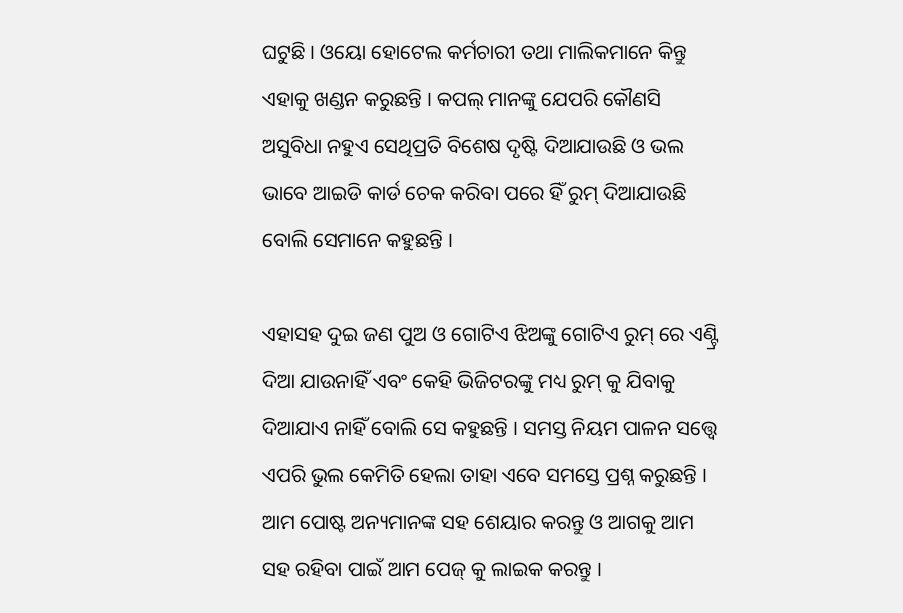ଘଟୁଛି । ଓୟୋ ହୋଟେଲ କର୍ମଚାରୀ ତଥା ମାଲିକମାନେ କିନ୍ତୁ ଏହାକୁ ଖଣ୍ଡନ କରୁଛନ୍ତି । କପଲ୍ ମାନଙ୍କୁ ଯେପରି କୌଣସି ଅସୁବିଧା ନହୁଏ ସେଥିପ୍ରତି ବିଶେଷ ଦୃଷ୍ଟି ଦିଆଯାଉଛି ଓ ଭଲ ଭାବେ ଆଇଡି କାର୍ଡ ଚେକ କରିବା ପରେ ହିଁ ରୁମ୍ ଦିଆଯାଉଛି ବୋଲି ସେମାନେ କହୁଛନ୍ତି ।

ଏହାସହ ଦୁଇ ଜଣ ପୁଅ ଓ ଗୋଟିଏ ଝିଅଙ୍କୁ ଗୋଟିଏ ରୁମ୍ ରେ ଏଣ୍ଟ୍ରି ଦିଆ ଯାଉନାହିଁ ଏବଂ କେହି ଭିଜିଟରଙ୍କୁ ମଧ୍ୟ ରୁମ୍ କୁ ଯିବାକୁ ଦିଆଯାଏ ନାହିଁ ବୋଲି ସେ କହୁଛନ୍ତି । ସମସ୍ତ ନିୟମ ପାଳନ ସତ୍ତ୍ୱେ ଏପରି ଭୁଲ କେମିତି ହେଲା ତାହା ଏବେ ସମସ୍ତେ ପ୍ରଶ୍ନ କରୁଛନ୍ତି । ଆମ ପୋଷ୍ଟ ଅନ୍ୟମାନଙ୍କ ସହ ଶେୟାର କରନ୍ତୁ ଓ ଆଗକୁ ଆମ ସହ ରହିବା ପାଇଁ ଆମ ପେଜ୍ କୁ ଲାଇକ କରନ୍ତୁ ।